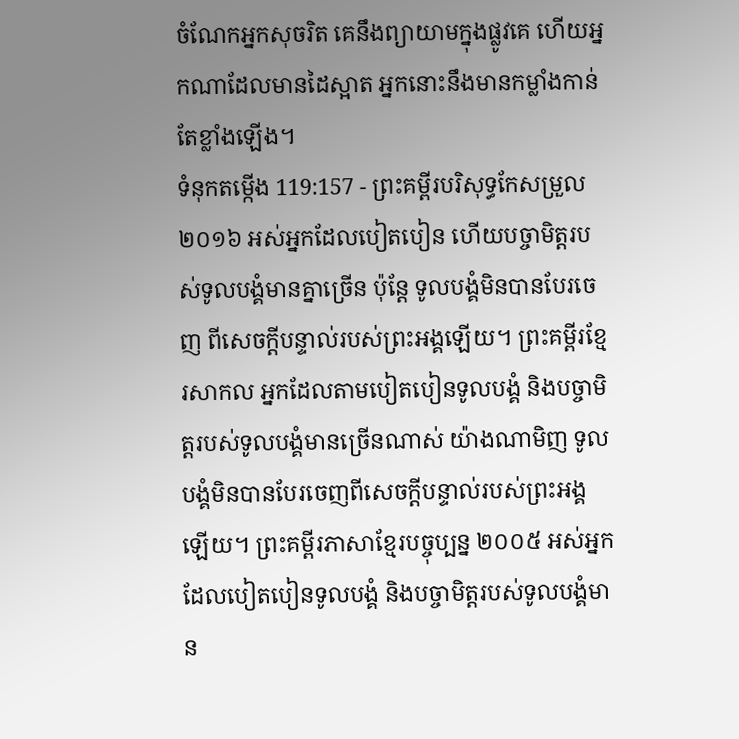ចំណែកអ្នកសុចរិត គេនឹងព្យាយាមក្នុងផ្លូវគេ ហើយអ្នកណាដែលមានដៃស្អាត អ្នកនោះនឹងមានកម្លាំងកាន់តែខ្លាំងឡើង។
ទំនុកតម្កើង 119:157 - ព្រះគម្ពីរបរិសុទ្ធកែសម្រួល ២០១៦ អស់អ្នកដែលបៀតបៀន ហើយបច្ចាមិត្តរបស់ទូលបង្គំមានគ្នាច្រើន ប៉ុន្តែ ទូលបង្គំមិនបានបែរចេញ ពីសេចក្ដីបន្ទាល់របស់ព្រះអង្គឡើយ។ ព្រះគម្ពីរខ្មែរសាកល អ្នកដែលតាមបៀតបៀនទូលបង្គំ និងបច្ចាមិត្តរបស់ទូលបង្គំមានច្រើនណាស់ យ៉ាងណាមិញ ទូលបង្គំមិនបានបែរចេញពីសេចក្ដីបន្ទាល់របស់ព្រះអង្គឡើយ។ ព្រះគម្ពីរភាសាខ្មែរបច្ចុប្បន្ន ២០០៥ អស់អ្នកដែលបៀតបៀនទូលបង្គំ និងបច្ចាមិត្តរបស់ទូលបង្គំមាន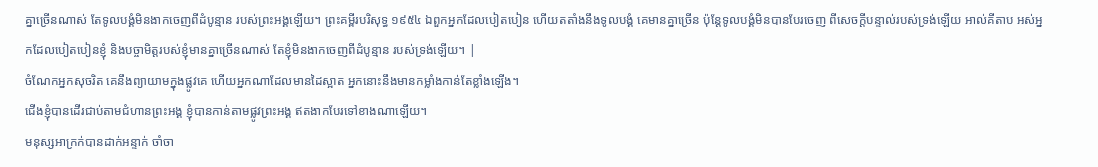គ្នាច្រើនណាស់ តែទូលបង្គំមិនងាកចេញពីដំបូន្មាន របស់ព្រះអង្គឡើយ។ ព្រះគម្ពីរបរិសុទ្ធ ១៩៥៤ ឯពួកអ្នកដែលបៀតបៀន ហើយតតាំងនឹងទូលបង្គំ គេមានគ្នាច្រើន ប៉ុន្តែទូលបង្គំមិនបានបែរចេញ ពីសេចក្ដីបន្ទាល់របស់ទ្រង់ឡើយ អាល់គីតាប អស់អ្នកដែលបៀតបៀនខ្ញុំ និងបច្ចាមិត្តរបស់ខ្ញុំមានគ្នាច្រើនណាស់ តែខ្ញុំមិនងាកចេញពីដំបូន្មាន របស់ទ្រង់ឡើយ។ |
ចំណែកអ្នកសុចរិត គេនឹងព្យាយាមក្នុងផ្លូវគេ ហើយអ្នកណាដែលមានដៃស្អាត អ្នកនោះនឹងមានកម្លាំងកាន់តែខ្លាំងឡើង។
ជើងខ្ញុំបានដើរជាប់តាមជំហានព្រះអង្គ ខ្ញុំបានកាន់តាមផ្លូវព្រះអង្គ ឥតងាកបែរទៅខាងណាឡើយ។
មនុស្សអាក្រក់បានដាក់អន្ទាក់ ចាំចា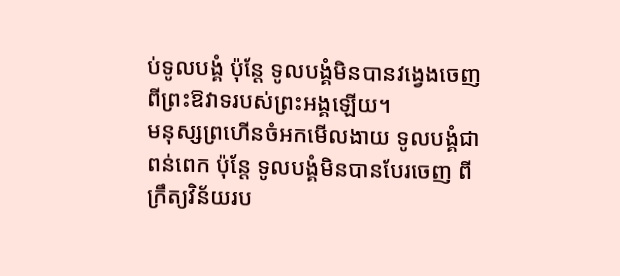ប់ទូលបង្គំ ប៉ុន្តែ ទូលបង្គំមិនបានវង្វេងចេញ ពីព្រះឱវាទរបស់ព្រះអង្គឡើយ។
មនុស្សព្រហើនចំអកមើលងាយ ទូលបង្គំជាពន់ពេក ប៉ុន្តែ ទូលបង្គំមិនបានបែរចេញ ពីក្រឹត្យវិន័យរប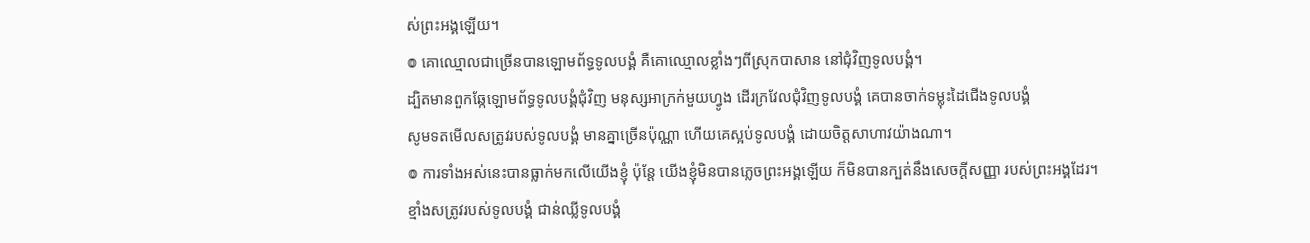ស់ព្រះអង្គឡើយ។
៙ គោឈ្មោលជាច្រើនបានឡោមព័ទ្ធទូលបង្គំ គឺគោឈ្មោលខ្លាំងៗពីស្រុកបាសាន នៅជុំវិញទូលបង្គំ។
ដ្បិតមានពួកឆ្កែឡោមព័ទ្ធទូលបង្គំជុំវិញ មនុស្សអាក្រក់មួយហ្វូង ដើរក្រវែលជុំវិញទូលបង្គំ គេបានចាក់ទម្លុះដៃជើងទូលបង្គំ
សូមទតមើលសត្រូវរបស់ទូលបង្គំ មានគ្នាច្រើនប៉ុណ្ណា ហើយគេស្អប់ទូលបង្គំ ដោយចិត្តសាហាវយ៉ាងណា។
៙ ការទាំងអស់នេះបានធ្លាក់មកលើយើងខ្ញុំ ប៉ុន្តែ យើងខ្ញុំមិនបានភ្លេចព្រះអង្គឡើយ ក៏មិនបានក្បត់នឹងសេចក្ដីសញ្ញា របស់ព្រះអង្គដែរ។
ខ្មាំងសត្រូវរបស់ទូលបង្គំ ជាន់ឈ្លីទូលបង្គំ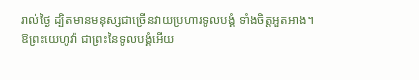រាល់ថ្ងៃ ដ្បិតមានមនុស្សជាច្រើនវាយប្រហារទូលបង្គំ ទាំងចិត្តអួតអាង។
ឱព្រះយេហូវ៉ា ជាព្រះនៃទូលបង្គំអើយ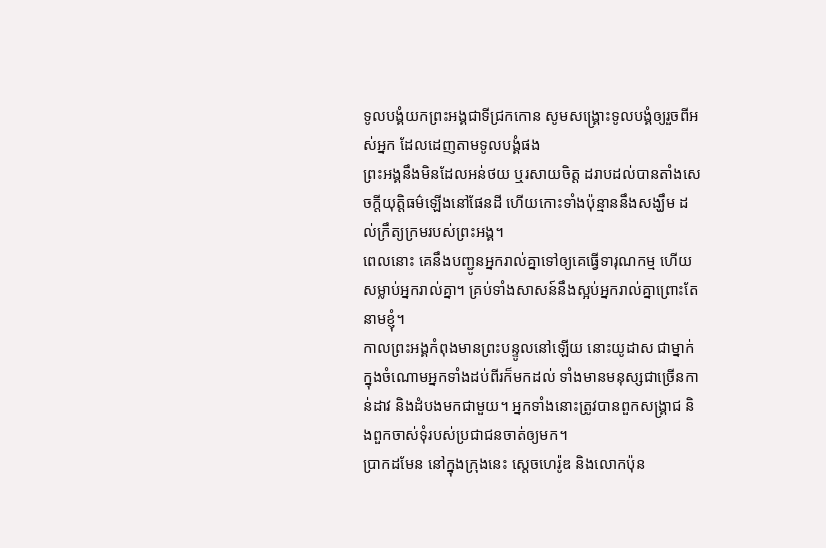ទូលបង្គំយកព្រះអង្គជាទីជ្រកកោន សូមសង្គ្រោះទូលបង្គំឲ្យរួចពីអស់អ្នក ដែលដេញតាមទូលបង្គំផង
ព្រះអង្គនឹងមិនដែលអន់ថយ ឬរសាយចិត្ត ដរាបដល់បានតាំងសេចក្ដីយុត្តិធម៌ឡើងនៅផែនដី ហើយកោះទាំងប៉ុន្មាននឹងសង្ឃឹម ដល់ក្រឹត្យក្រមរបស់ព្រះអង្គ។
ពេលនោះ គេនឹងបញ្ជូនអ្នករាល់គ្នាទៅឲ្យគេធ្វើទារុណកម្ម ហើយសម្លាប់អ្នករាល់គ្នា។ គ្រប់ទាំងសាសន៍នឹងស្អប់អ្នករាល់គ្នាព្រោះតែនាមខ្ញុំ។
កាលព្រះអង្គកំពុងមានព្រះបន្ទូលនៅឡើយ នោះយូដាស ជាម្នាក់ក្នុងចំណោមអ្នកទាំងដប់ពីរក៏មកដល់ ទាំងមានមនុស្សជាច្រើនកាន់ដាវ និងដំបងមកជាមួយ។ អ្នកទាំងនោះត្រូវបានពួកសង្គ្រាជ និងពួកចាស់ទុំរបស់ប្រជាជនចាត់ឲ្យមក។
ប្រាកដមែន នៅក្នុងក្រុងនេះ ស្តេចហេរ៉ូឌ និងលោកប៉ុន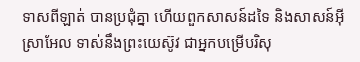ទាសពីឡាត់ បានប្រជុំគ្នា ហើយពួកសាសន៍ដទៃ និងសាសន៍អ៊ីស្រាអែល ទាស់នឹងព្រះយេស៊ូវ ជាអ្នកបម្រើបរិសុ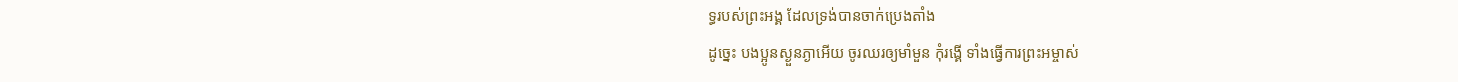ទ្ធរបស់ព្រះអង្គ ដែលទ្រង់បានចាក់ប្រេងតាំង
ដូច្នេះ បងប្អូនស្ងួនភ្ងាអើយ ចូរឈរឲ្យមាំមួន កុំរង្គើ ទាំងធ្វើការព្រះអម្ចាស់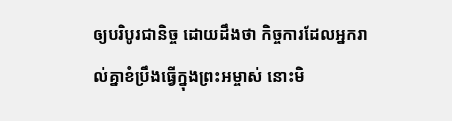ឲ្យបរិបូរជានិច្ច ដោយដឹងថា កិច្ចការដែលអ្នករាល់គ្នាខំប្រឹងធ្វើក្នុងព្រះអម្ចាស់ នោះមិ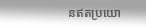នឥតប្រយោ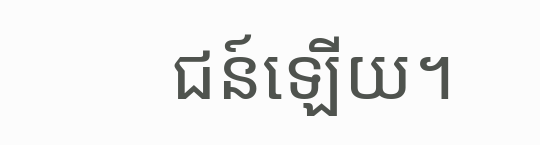ជន៍ឡើយ។